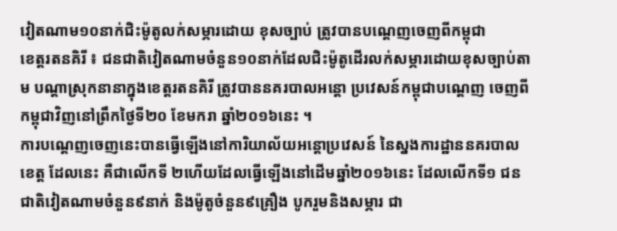វៀតណាម១០នាក់ជិះម៉ូតូលក់សម្ភារដោយ ខុសច្បាប់ ត្រូវបានបណ្ដេញចេញពីកម្ពុជា
ខេត្តរតនគិរី ៖ ជនជាតិវៀតណាមចំនួន១០នាក់ដែលជិះម៉ូតូដើរលក់សម្ភារដោយខុសច្បាប់តាម បណ្តាស្រុកនានាក្នុងខេត្តរតនគិរី ត្រូវបាននគរបាលអន្តោ ប្រវេសន៍កម្ពុជាបណ្តេញ ចេញពីកម្ពុជាវិញនៅព្រឹកថ្ងៃទី២០ ខែមករា ឆ្នាំ២០១៦នេះ ។
ការបណ្តេញចេញនេះបានធ្វើឡើងនៅការិយាល័យអន្តោប្រវេសន៍ នៃស្នងការដ្ឋាននគរបាលខេត្ត ដែលនេះ គឺជាលើកទី ២ហើយដែលធ្វើឡើងនៅដើមឆ្នាំ២០១៦នេះ ដែលលើកទី១ ជនជាតិវៀតណាមចំនួន៩នាក់ និងម៉ូតូចំនួន៩គ្រឿង បូករួមនិងសម្ភារ ជា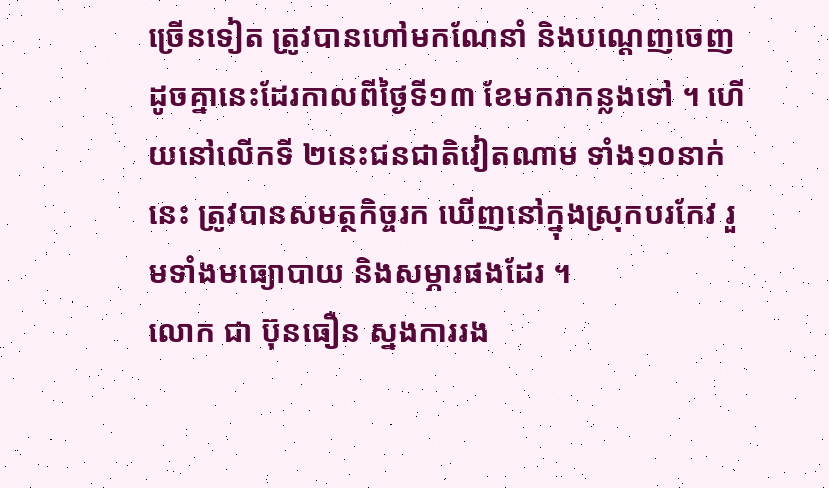ច្រើនទៀត ត្រូវបានហៅមកណែនាំ និងបណ្តេញចេញ ដូចគ្នានេះដែរកាលពីថ្ងៃទី១៣ ខែមករាកន្លងទៅ ។ ហើយនៅលើកទី ២នេះជនជាតិវៀតណាម ទាំង១០នាក់នេះ ត្រូវបានសមត្ថកិច្ចរក ឃើញនៅក្នុងស្រុកបរកែវ រួមទាំងមធ្យោបាយ និងសម្ភារផងដែរ ។
លោក ជា ប៊ុនធឿន ស្នងការរង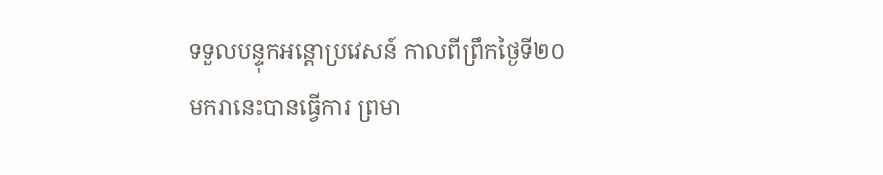ទទួលបន្ទុកអន្តោប្រវេសន៍ កាលពីព្រឹកថ្ងៃទី២០មករានេះបានធ្វើការ ព្រមា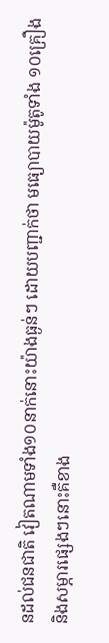នដល់ជនជាតិ វៀតណាមទាំង១០នាក់នោះយ៉ាងធ្ងន់ៗ ដោយបញ្ជាក់ថា មធ្យោបាយម៉ូតូទាំង ១០គ្រឿង និងសម្ភារផ្សេងៗនោះគឺខាង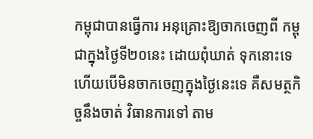កម្ពុជាបានធ្វើការ អនុគ្រោះឱ្យចាកចេញពី កម្ពុជាក្នុងថ្ងៃទី២០នេះ ដោយពុំឃាត់ ទុកនោះទេ ហើយបើមិនចាកចេញក្នុងថ្ងៃនេះទេ គឺសមត្ថកិច្ចនឹងចាត់ វិធានការទៅ តាម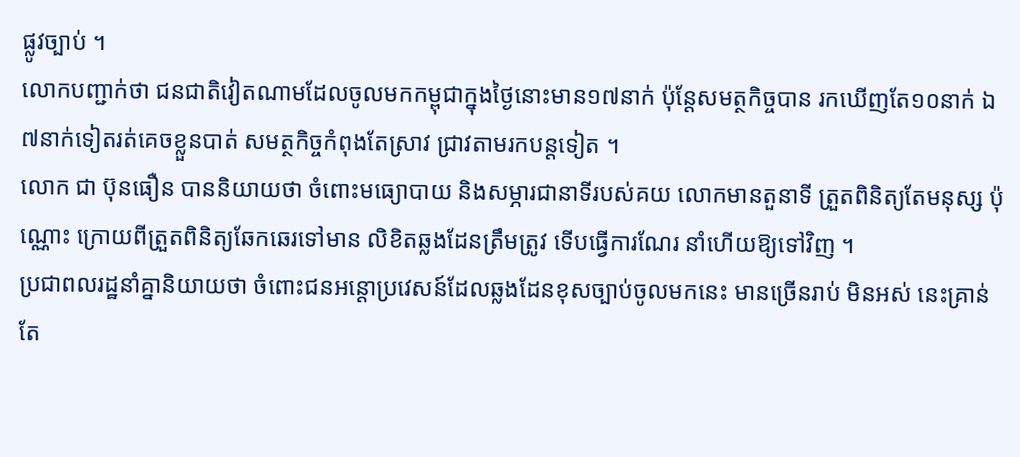ផ្លូវច្បាប់ ។
លោកបញ្ជាក់ថា ជនជាតិវៀតណាមដែលចូលមកកម្ពុជាក្នុងថ្ងៃនោះមាន១៧នាក់ ប៉ុន្តែសមត្ថកិច្ចបាន រកឃើញតែ១០នាក់ ឯ៧នាក់ទៀតរត់គេចខ្លួនបាត់ សមត្ថកិច្ចកំពុងតែស្រាវ ជ្រាវតាមរកបន្តទៀត ។
លោក ជា ប៊ុនធឿន បាននិយាយថា ចំពោះមធ្យោបាយ និងសម្ភារជានាទីរបស់គយ លោកមានតួនាទី ត្រួតពិនិត្យតែមនុស្ស ប៉ុណ្ណោះ ក្រោយពីត្រួតពិនិត្យឆែកឆេរទៅមាន លិខិតឆ្លងដែនត្រឹមត្រូវ ទើបធ្វើការណែរ នាំហើយឱ្យទៅវិញ ។
ប្រជាពលរដ្ឋនាំគ្នានិយាយថា ចំពោះជនអន្តោប្រវេសន៍ដែលឆ្លងដែនខុសច្បាប់ចូលមកនេះ មានច្រើនរាប់ មិនអស់ នេះគ្រាន់តែ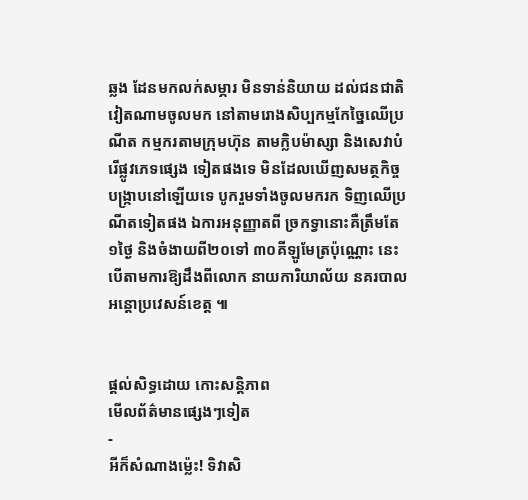ឆ្លង ដែនមកលក់សម្ភារ មិនទាន់និយាយ ដល់ជនជាតិវៀតណាមចូលមក នៅតាមរោងសិប្បកម្មកែច្នៃឈើប្រណីត កម្មករតាមក្រុមហ៊ុន តាមក្លិបម៉ាស្សា និងសេវាបំរើផ្លូវភេទផ្សេង ទៀតផងទេ មិនដែលឃើញសមត្ថកិច្ចបង្ក្រាបនៅឡើយទេ បូករួមទាំងចូលមករក ទិញឈើប្រណីតទៀតផង ឯការអនុញ្ញាតពី ច្រកទ្វានោះគឺត្រឹមតែ១ថ្ងៃ និងចំងាយពី២០ទៅ ៣០គីឡូមែត្រប៉ុណ្ណោះ នេះបើតាមការឱ្យដឹងពីលោក នាយការិយាល័យ នគរបាលអន្តោប្រវេសន៍ខេត្ត ៕


ផ្តល់សិទ្ធដោយ កោះសន្តិភាព
មើលព័ត៌មានផ្សេងៗទៀត
-
អីក៏សំណាងម្ល៉េះ! ទិវាសិ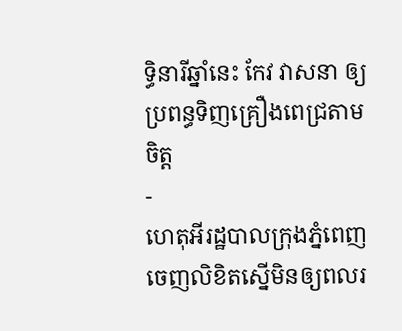ទ្ធិនារីឆ្នាំនេះ កែវ វាសនា ឲ្យប្រពន្ធទិញគ្រឿងពេជ្រតាមចិត្ត
-
ហេតុអីរដ្ឋបាលក្រុងភ្នំពេញ ចេញលិខិតស្នើមិនឲ្យពលរ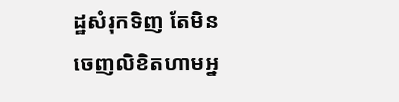ដ្ឋសំរុកទិញ តែមិនចេញលិខិតហាមអ្ន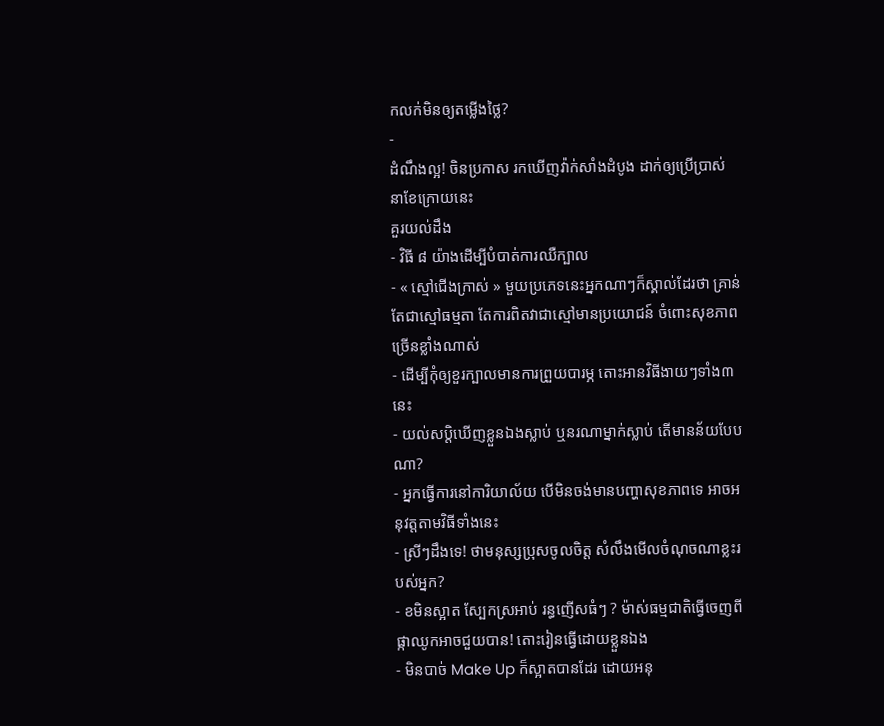កលក់មិនឲ្យតម្លើងថ្លៃ?
-
ដំណឹងល្អ! ចិនប្រកាស រកឃើញវ៉ាក់សាំងដំបូង ដាក់ឲ្យប្រើប្រាស់ នាខែក្រោយនេះ
គួរយល់ដឹង
- វិធី ៨ យ៉ាងដើម្បីបំបាត់ការឈឺក្បាល
- « ស្មៅជើងក្រាស់ » មួយប្រភេទនេះអ្នកណាៗក៏ស្គាល់ដែរថា គ្រាន់តែជាស្មៅធម្មតា តែការពិតវាជាស្មៅមានប្រយោជន៍ ចំពោះសុខភាពច្រើនខ្លាំងណាស់
- ដើម្បីកុំឲ្យខួរក្បាលមានការព្រួយបារម្ភ តោះអានវិធីងាយៗទាំង៣នេះ
- យល់សប្តិឃើញខ្លួនឯងស្លាប់ ឬនរណាម្នាក់ស្លាប់ តើមានន័យបែបណា?
- អ្នកធ្វើការនៅការិយាល័យ បើមិនចង់មានបញ្ហាសុខភាពទេ អាចអនុវត្តតាមវិធីទាំងនេះ
- ស្រីៗដឹងទេ! ថាមនុស្សប្រុសចូលចិត្ត សំលឹងមើលចំណុចណាខ្លះរបស់អ្នក?
- ខមិនស្អាត ស្បែកស្រអាប់ រន្ធញើសធំៗ ? ម៉ាស់ធម្មជាតិធ្វើចេញពីផ្កាឈូកអាចជួយបាន! តោះរៀនធ្វើដោយខ្លួនឯង
- មិនបាច់ Make Up ក៏ស្អាតបានដែរ ដោយអនុ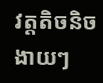វត្តតិចនិចងាយៗ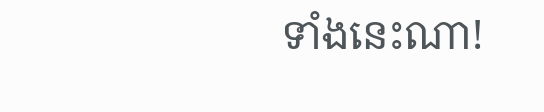ទាំងនេះណា!